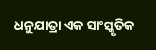ଧନୁଯାତ୍ରା ଏକ ସାଂସ୍କୃତିକ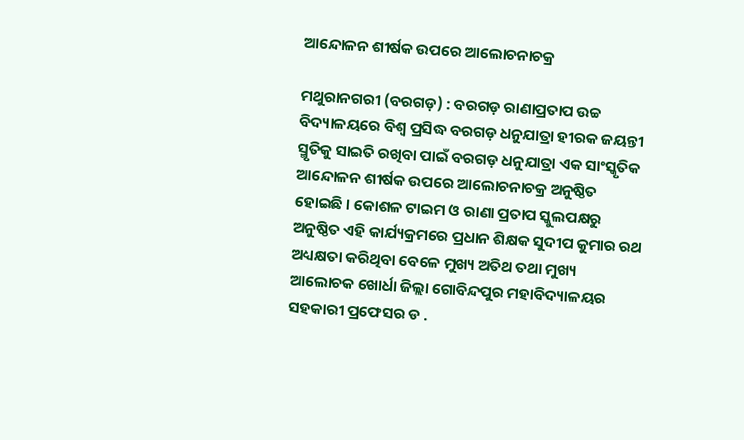ଆନ୍ଦୋଳନ ଶୀର୍ଷକ ଉପରେ ଆଲୋଚନାଚକ୍ର

ମଥୁରାନଗରୀ (ବରଗଡ଼) : ବରଗଡ଼ ରାଣାପ୍ରତାପ ଉଚ୍ଚ ବିଦ୍ୟାଳୟରେ ବିଶ୍ୱ ପ୍ରସିଦ୍ଧ ବରଗଡ଼ ଧନୁଯାତ୍ରା ହୀରକ ଜୟନ୍ତୀ ସ୍ମୃତିକୁ ସାଇତି ରଖିବା ପାଇଁ ବରଗଡ଼ ଧନୁଯାତ୍ରା ଏକ ସାଂସ୍କୃତିକ ଆନ୍ଦୋଳନ ଶୀର୍ଷକ ଉପରେ ଆଲୋଚନାଚକ୍ର ଅନୁଷ୍ଠିତ ହୋଇଛି । କୋଶଳ ଟାଇମ ଓ ରାଣା ପ୍ରତାପ ସ୍କୁଲପକ୍ଷରୁ ଅନୁଷ୍ଠିତ ଏହି କାର୍ଯ୍ୟକ୍ରମରେ ପ୍ରଧାନ ଶିକ୍ଷକ ସୁଦୀପ କୁମାର ରଥ ଅଧ୍ୟକ୍ଷତା କରିଥିବା ବେଳେ ମୁଖ୍ୟ ଅତିଥ ତଥା ମୁଖ୍ୟ ଆଲୋଚକ ଖୋର୍ଧା ଜିଲ୍ଲା ଗୋବିନ୍ଦପୁର ମହାବିଦ୍ୟାଳୟର ସହକାରୀ ପ୍ରଫେସର ଡ .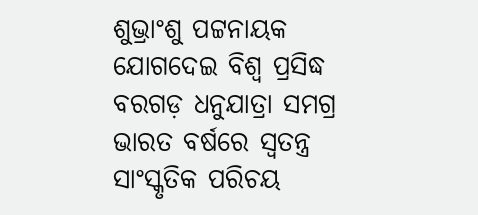ଶୁଭ୍ରାଂଶୁ ପଟ୍ଟନାୟକ ଯୋଗଦେଇ ବିଶ୍ଵ ପ୍ରସିଦ୍ଧ ବରଗଡ଼ ଧନୁଯାତ୍ରା ସମଗ୍ର ଭାରତ ବର୍ଷରେ ସ୍ଵତନ୍ତ୍ର ସାଂସ୍କୃତିକ ପରିଚୟ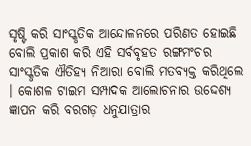ସୃଷ୍ଟି କରି ସାଂସ୍କୃତିକ ଆନ୍ଦୋଳନରେ ପରିଣତ ହୋଇଛି ବୋଲି ପ୍ରକାଶ କରି ଏହି ସର୍ବବୃହତ ରଙ୍ଗମଂଚର ସାଂସ୍କୃତିକ ଐତିହ୍ୟ ନିଆରା ବୋଲି ମତବ୍ୟକ୍ତ କରିଥିଲେ । କୋଶଳ ଟାଇମ ସମ୍ପାଦକ ଆଲୋଚନାର ଉଦ୍ଦେଶ୍ୟ ଜ୍ଞାପନ କରି ବରଗଡ଼ ଧନୁଯାତ୍ରାର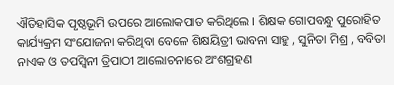ଐତିହାସିକ ପୃଷ୍ଠଭୂମି ଉପରେ ଆଲୋକପାତ କରିଥିଲେ । ଶିକ୍ଷକ ଗୋପବନ୍ଧୁ ପୁରୋହିତ କାର୍ଯ୍ୟକ୍ରମ ସଂଯୋଜନା କରିଥିବା ବେଳେ ଶିକ୍ଷୟିତ୍ରୀ ଭାବନା ସାହୁ , ସୁନିତା ମିଶ୍ର , ବବିତା ନାଏକ ଓ ତପସ୍ବିନୀ ତ୍ରିପାଠୀ ଆଲୋଚନାରେ ଅଂଶଗ୍ରହଣ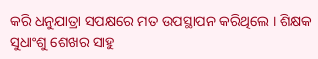କରି ଧନୁଯାତ୍ରା ସପକ୍ଷରେ ମତ ଉପସ୍ଥାପନ କରିଥିଲେ । ଶିକ୍ଷକ ସୁଧାଂଶୁ ଶେଖର ସାହୁ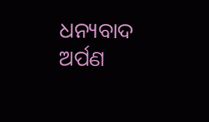ଧନ୍ୟବାଦ ଅର୍ପଣ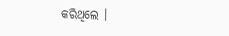କରିଥିଲେ ।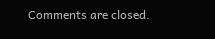Comments are closed.